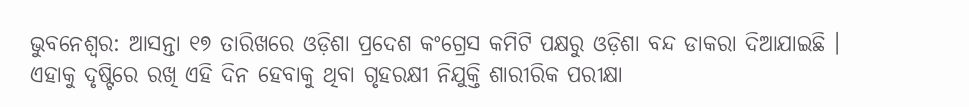ଭୁବନେଶ୍ୱର: ଆସନ୍ତା ୧୭ ତାରିଖରେ ଓଡ଼ିଶା ପ୍ରଦେଶ କଂଗ୍ରେସ କମିଟି ପକ୍ଷରୁ ଓଡ଼ିଶା ବନ୍ଦ ଡାକରା ଦିଆଯାଇଛି । ଏହାକୁ ଦୃଷ୍ଟିରେ ରଖି ଏହି ଦିନ ହେବାକୁ ଥିବା ଗୃହରକ୍ଷୀ ନିଯୁକ୍ତି ଶାରୀରିକ ପରୀକ୍ଷା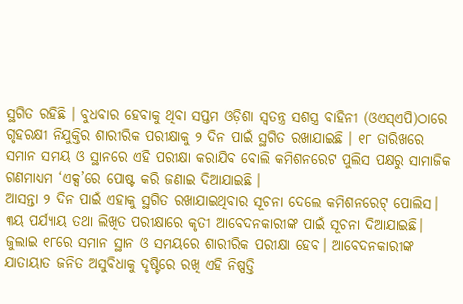ସ୍ଥଗିତ ରହିଛି । ବୁଧବାର ହେବାକୁ ଥିବା ସପ୍ତମ ଓଡ଼ିଶା ସ୍ୱତନ୍ତ୍ର ସଶସ୍ତ୍ର ବାହିନୀ (ଓଏସ୍ଏପି)ଠାରେ ଗୃହରକ୍ଷୀ ନିଯୁକ୍ତିର ଶାରୀରିକ ପରୀକ୍ଷାକୁ ୨ ଦିନ ପାଇଁ ସ୍ଥଗିତ ରଖାଯାଇଛି । ୧୮ ତାରିଖରେ ସମାନ ସମୟ ଓ ସ୍ଥାନରେ ଏହି ପରୀକ୍ଷା କରାଯିବ ବୋଲି କମିଶନରେଟ ପୁଲିସ ପକ୍ଷରୁ ସାମାଜିକ ଗଣମାଧ୍ୟମ ‘ଏକ୍ସ’ରେ ପୋଷ୍ଟ କରି ଜଣାଇ ଦିଆଯାଇଛି ।
ଆସନ୍ତା ୨ ଦିନ ପାଇଁ ଏହାକୁ ସ୍ଥଗିତ ରଖାଯାଇଥିବାର ସୂଚନା ଦେଲେ କମିଶନରେଟ୍ ପୋଲିସ। ୩ୟ ପର୍ଯ୍ୟାୟ ତଥା ଲିଖିତ ପରୀକ୍ଷାରେ କୃତୀ ଆବେଦନକାରୀଙ୍କ ପାଇଁ ସୂଚନା ଦିଆଯାଇଛି।
ଜୁଲାଇ ୧୮ରେ ସମାନ ସ୍ଥାନ ଓ ସମୟରେ ଶାରୀରିକ ପରୀକ୍ଷା ହେବ। ଆବେଦନକାରୀଙ୍କ ଯାତାୟାତ ଜନିତ ଅସୁବିଧାକୁ ଦୃଷ୍ଟିରେ ରଖି ଏହି ନିଷ୍ପତ୍ତି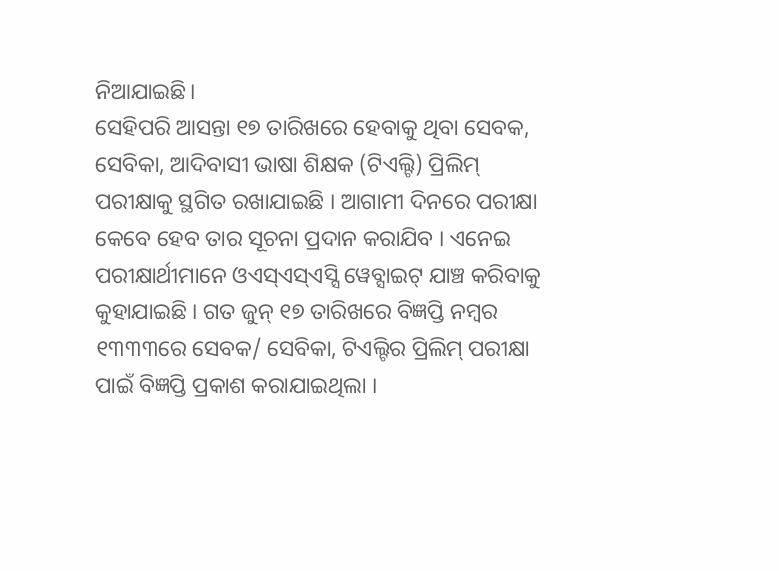ନିଆଯାଇଛି।
ସେହିପରି ଆସନ୍ତା ୧୭ ତାରିଖରେ ହେବାକୁ ଥିବା ସେବକ, ସେବିକା, ଆଦିବାସୀ ଭାଷା ଶିକ୍ଷକ (ଟିଏଲ୍ଟି) ପ୍ରିଲିମ୍ ପରୀକ୍ଷାକୁ ସ୍ଥଗିତ ରଖାଯାଇଛି । ଆଗାମୀ ଦିନରେ ପରୀକ୍ଷା କେବେ ହେବ ତାର ସୂଚନା ପ୍ରଦାନ କରାଯିବ । ଏନେଇ ପରୀକ୍ଷାର୍ଥୀମାନେ ଓଏସ୍ଏସ୍ଏସ୍ସି ୱେବ୍ସାଇଟ୍ ଯାଞ୍ଚ କରିବାକୁ କୁହାଯାଇଛି । ଗତ ଜୁନ୍ ୧୭ ତାରିଖରେ ବିଜ୍ଞପ୍ତି ନମ୍ବର ୧୩୩୩ରେ ସେବକ/ ସେବିକା, ଟିଏଲ୍ଟିର ପ୍ରିଲିମ୍ ପରୀକ୍ଷା ପାଇଁ ବିଜ୍ଞପ୍ତି ପ୍ରକାଶ କରାଯାଇଥିଲା ।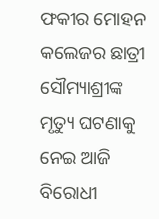ଫକୀର ମୋହନ କଲେଜର ଛାତ୍ରୀ ସୌମ୍ୟାଶ୍ରୀଙ୍କ ମୃତ୍ୟୁ ଘଟଣାକୁ ନେଇ ଆଜି ବିରୋଧୀ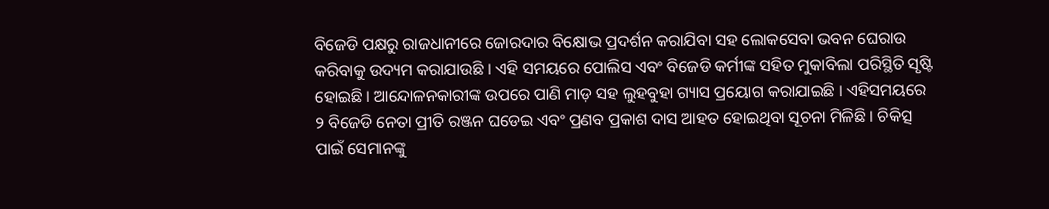ବିଜେଡି ପକ୍ଷରୁ ରାଜଧାନୀରେ ଜୋରଦାର ବିକ୍ଷୋଭ ପ୍ରଦର୍ଶନ କରାଯିବା ସହ ଲୋକସେବା ଭବନ ଘେରାଉ କରିବାକୁ ଉଦ୍ୟମ କରାଯାଉଛି । ଏହି ସମୟରେ ପୋଲିସ ଏବଂ ବିଜେଡି କର୍ମୀଙ୍କ ସହିତ ମୁକାବିଲା ପରିସ୍ଥିତି ସୃଷ୍ଟି ହୋଇଛି । ଆନ୍ଦୋଳନକାରୀଙ୍କ ଉପରେ ପାଣି ମାଡ଼ ସହ ଲୁହବୁହା ଗ୍ୟାସ ପ୍ରୟୋଗ କରାଯାଇଛି । ଏହିସମୟରେ ୨ ବିଜେଡି ନେତା ପ୍ରୀତି ରଞ୍ଜନ ଘଡେଇ ଏବଂ ପ୍ରଣବ ପ୍ରକାଶ ଦାସ ଆହତ ହୋଇଥିବା ସୂଚନା ମିଳିଛି । ଚିକିତ୍ସ ପାଇଁ ସେମାନଙ୍କୁ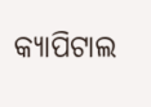କ୍ୟାପିଟାଲ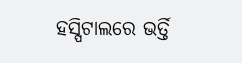ହସ୍ପିଟାଲରେ ଭର୍ତ୍ତି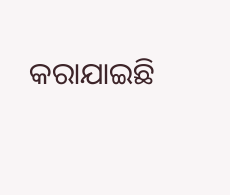କରାଯାଇଛି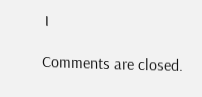।

Comments are closed.